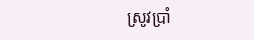ស្រូវប្រាំ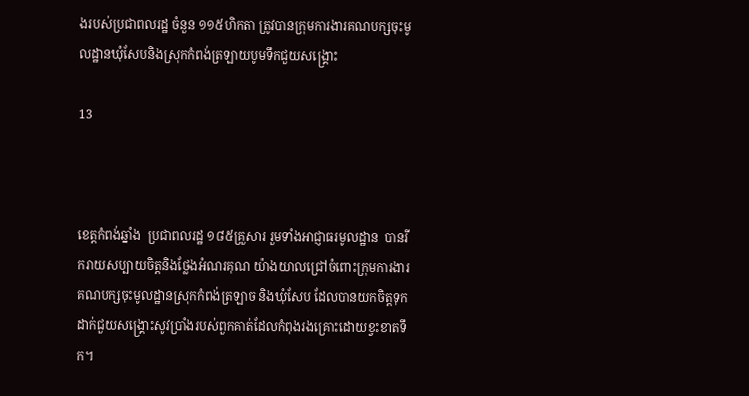ងរបស់ប្រជាពលរដ្ឋ ចំនួន ១១៥ហិកតា ត្រូវបានក្រុមការងារគណបក្សចុះមូលដ្ឋានឃុំសែបនិងស្រុកកំពង់ត្រឡាយបូមទឹកជួយសង្គ្រោះ

13



ខេត្តកំពង់ឆ្នាំង  ប្រជាពលរដ្ឋ ១៨៥គ្រួសារ រួមទាំងអាជ្ញាធរមូលដ្ឋាន  បានរីករាយសប្បាយចិត្តនិងថ្លែងអំណរគុណ យ៉ាងយាលជ្រៅចំពោះក្រុមការងារគណបក្សចុះមូលដ្ឋានស្រុកកំពង់ត្រឡាច និងឃុំសែប ដែលបានយកចិត្តទុកដាក់ជួយសង្គ្រោះសូវប្រាំងរបស់ពួកគាត់ដែលកំពុងរងគ្រោះដោយខ្វះខាតទឹក។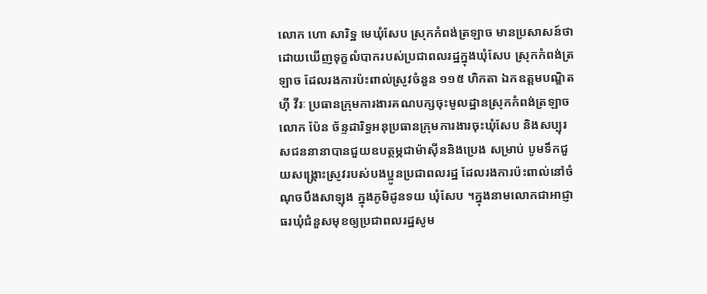លោក ហោ សារិទ្ឋ មេឃុំសែប ស្រុកកំពង់ត្រឡាច មានប្រសាសន៍ថា ដោយឃើញទុក្ខលំបាករបស់ប្រជាពលរដ្ឋក្នុងឃុំសែប ស្រុកកំពង់ត្រឡាច ដែលរងការប៉ះពាល់ស្រូវចំនួន ១១៥ ហិកតា ឯកឧត្តមបណ្ឌិត ហ៊ី វីរៈ ប្រធានក្រុមការងារគណបក្សចុះមូលដ្ឋានស្រុកកំពង់ត្រឡាច លោក ប៉ែន ច័ន្ទដារិទ្ធអនុប្រធានក្រុមការងារចុះឃុំសែប និងសប្បុរសជននានាបានជួយឧបត្ថម្ភជាម៉ាស៊ីននិងប្រេង សម្រាប់ បូមទឹកជួយសង្គ្រោះស្រូវរបស់បងប្អូនប្រជាពលរដ្ឋ ដែលរងការប៉ះពាល់នៅចំណុចបឹងសាឡុង ក្នុងភូមិដូនទយ ឃុំសែប ។ក្នុងនាមលោកជាអាជ្ញាធរឃុំជំនួសមុខឲ្យប្រជាពលរដ្ឋសូម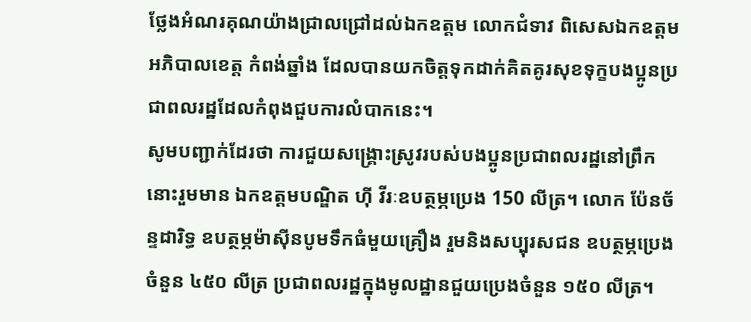ថ្លែងអំណរគុណយ៉ាងជ្រាលជ្រៅដល់ឯកឧត្តម លោកជំទាវ ពិសេសឯកឧត្តមអភិបាលខេត្ត កំពង់ឆ្នាំង ដែលបានយកចិត្តទុកដាក់គិតគូរសុខទុក្ខបងប្អូនប្រជាពលរដ្ឋដែលកំពុងជួបការលំបាកនេះ។
សូមបញ្ជាក់ដែរថា ការជួយសង្គ្រោះស្រូវរបស់បងប្អូនប្រជាពលរដ្ឋនៅព្រឹកនោះរួមមាន ឯកឧត្តមបណ្ឌិត ហ៊ី វីរៈឧបត្ថម្ភប្រេង 150 លីត្រ។ លោក ប៉ែនច័ន្ទដារិទ្ធ ឧបត្ថម្ភម៉ាស៊ីនបូមទឹកធំមួយគ្រឿង រួមនិងសប្បុរសជន ឧបត្ថម្ភប្រេងចំនួន ៤៥០ លីត្រ ប្រជាពលរដ្ឋក្នុងមូលដ្ឋានជួយប្រេងចំនួន ១៥០ លីត្រ។